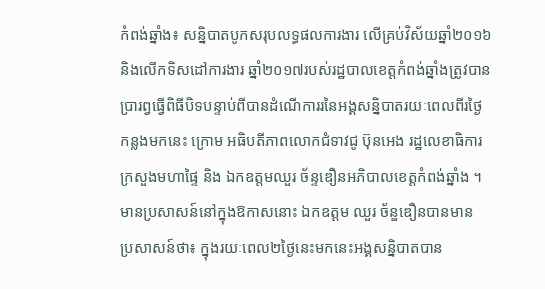កំពង់ឆ្នាំង៖ សន្និបាតបូកសរុបលទ្ធផលការងារ លើគ្រប់វិស័យឆ្នាំ២០១៦
និងលើកទិសដៅការងារ ឆ្នាំ២០១៧របស់រដ្ឋបាលខេត្តកំពង់ឆ្នាំងត្រូវបាន
ប្រារព្វធ្វើពិធីបិទបន្ទាប់ពីបានដំណើការរនៃអង្គសន្និបាតរយៈពេលពីរថ្ងៃ
កន្លងមកនេះ ក្រោម អធិបតីភាពលោកជំទាវជូ ប៊ុនអេង រដ្ឋលេខាធិការ
ក្រសួងមហាផ្ទៃ និង ឯកឧត្តមឈួរ ច័ន្ទឌឿនអភិបាលខេត្តកំពង់ឆ្នាំង ។
មានប្រសាសន៍នៅក្នុងឱកាសនោះ ឯកឧត្តម ឈួរ ច័ន្ឌឌឿនបានមាន
ប្រសាសន៍ថា៖ ក្នុងរយៈពេល២ថ្ងៃនេះមកនេះអង្គសន្និបាតបាន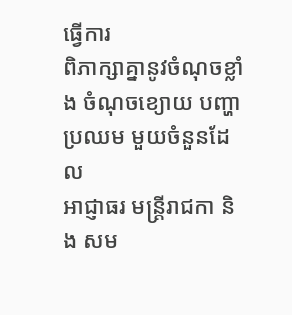ធ្វើការ
ពិភាក្សាគ្នានូវចំណុចខ្លាំង ចំណុចខ្យោយ បញ្ហាប្រឈម មួយចំនួនដែល
អាជ្ញាធរ មន្រ្តីរាជកា និង សម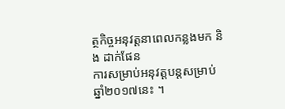ត្ថកិច្ចអនុវត្តនាពេលកន្លងមក និង ដាក់ផែន
ការសម្រាប់អនុវត្តបន្តសម្រាប់ឆ្នាំ២០១៧នេះ ។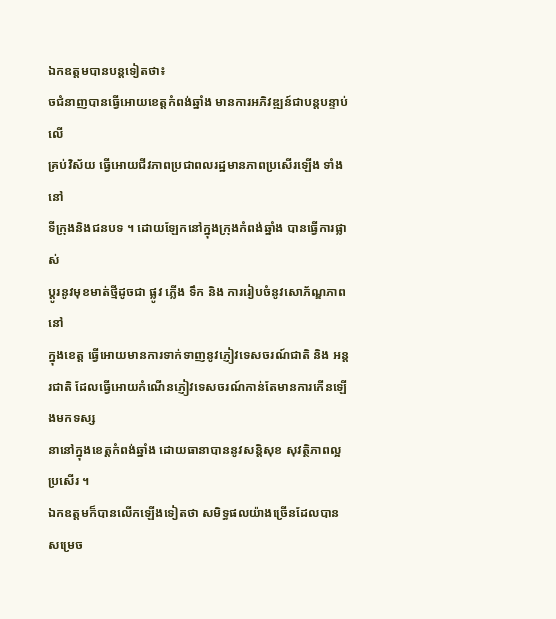ឯកឧត្តមបានបន្តទៀតថា៖
ចជំនាញបានធ្វើអោយខេត្តកំពង់ឆ្នាំង មានការអភិវឌ្ឍន៍ជាបន្តបន្ទាប់ លើ
គ្រប់វិស័យ ធ្វើអោយជីវភាពប្រជាពលរដ្ឋមានភាពប្រសើរឡើង ទាំងនៅ
ទីក្រុងនិងជនបទ ។ ដោយឡែកនៅក្នុងក្រុងកំពង់ឆ្នាំង បានធ្វើការផ្លាស់
ប្តូរនូវមុខមាត់ថ្មីដូចជា ផ្លូវ ភ្លើង ទឹក និង ការរៀបចំនូវសោភ័ណ្ឌភាពនៅ
ក្នុងខេត្ត ធ្វើអោយមានការទាក់ទាញនូវភ្ញៀវទេសចរណ៍ជាតិ និង អន្តរជាតិ ដែលធ្វើអោយកំណើនភ្ញៀវទេសចរណ៍កាន់តែមានការកើនឡើងមកទស្ស
នានៅក្នុងខេត្តកំពង់ឆ្នាំង ដោយធានាបាននូវសន្តិសុខ សុវត្ថិភាពល្អប្រសើរ ។
ឯកឧត្តមក៏បានលើកឡើងទៀតថា សមិទ្ធផលយ៉ាងច្រើនដែលបានសម្រេច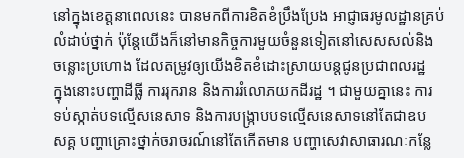នៅក្នុងខេត្តនាពេលនេះ បានមកពីការខិតខំប្រឹងប្រែង អាជ្ញាធរមូលដ្ឋានគ្រប់
លំដាប់ថ្នាក់ ប៉ុន្តែយើងក៏នៅមានកិច្ចការមួយចំនួនទៀតនៅសេសសល់និង
ចន្លោះប្រហោង ដែលតម្រូវឲ្យយើងខិតខំដោះស្រាយបន្តជូនប្រជាពលរដ្ឋ
ក្នុងនោះបញ្ហាដីធ្លី ការរុករាន និងការរំលោភយកដីរដ្ឋ ។ ជាមួយគ្នានេះ ការ
ទប់ស្កាត់បទល្មើសនេសាទ និងការបង្ក្រាបបទល្មើសនេសាទនៅតែជាឧប
សគ្គ បញ្ហាគ្រោះថ្នាក់ចរាចរណ៍នៅតែកើតមាន បញ្ហាសេវាសាធារណៈកន្លែ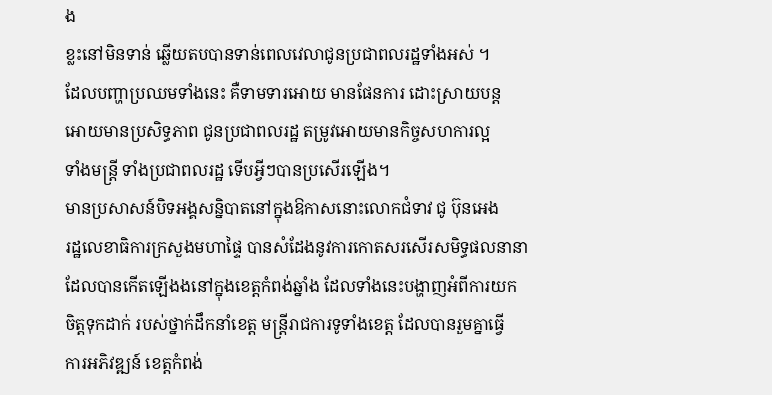ង
ខ្លះនៅមិនទាន់ ឆ្លើយតបបានទាន់ពេលវេលាជូនប្រជាពលរដ្ឋទាំងអស់ ។
ដែលបញ្ហាប្រឈមទាំងនេះ គឺទាមទារអោយ មានផែនការ ដោះស្រាយបន្ត
អោយមានប្រសិទ្ធភាព ជូនប្រជាពលរដ្ឋ តម្រូវអោយមានកិច្ចសហការល្អ
ទាំងមន្ត្រី ទាំងប្រជាពលរដ្ឋ ទើបអ្វីៗបានប្រសើរឡើង។
មានប្រសាសន៍បិទអង្គសន្និបាតនៅក្នុងឱកាសនោះលោកជំទាវ ជូ ប៊ុនអេង
រដ្ឋលេខាធិការក្រសួងមហាផ្ទៃ បានសំដែងនូវការកោតសរសើរសមិទ្ធផលនានា
ដែលបានកើតឡើងងនៅក្នុងខេត្តកំពង់ឆ្នាំង ដែលទាំងនេះបង្ហាញអំពីការយក
ចិត្តទុកដាក់ របស់ថ្នាក់ដឹកនាំខេត្ត មន្រ្តីរាជការទូទាំងខេត្ត ដែលបានរួមគ្នាធ្វើ
ការអភិវឌ្ឍន៍ ខេត្តកំពង់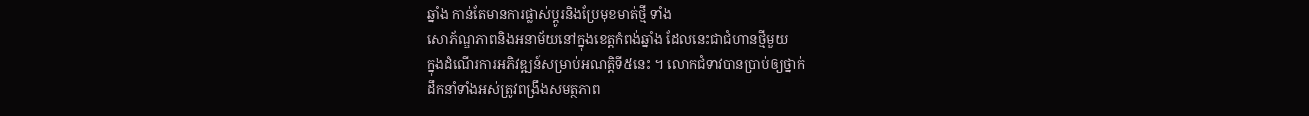ឆ្នាំង កាន់តែមានការផ្លាស់ប្តូរនិងប្រែមុខមាត់ថ្មី ទាំង
សោភ័ណ្ឌភាពនិងអនាម័យនៅក្នុងខេត្តកំពង់ឆ្នាំង ដែលនេះជាជំហានថ្មីមួយ
ក្នុងដំណើរការអភិវឌ្ឍន៍សម្រាប់អណត្តិទី៥នេះ ។ លោកជំទាវបានប្រាប់ឲ្យថ្នាក់
ដឹកនាំទាំងអស់ត្រូវពង្រឹងសមត្ថភាព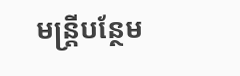មន្ត្រីបន្ថែម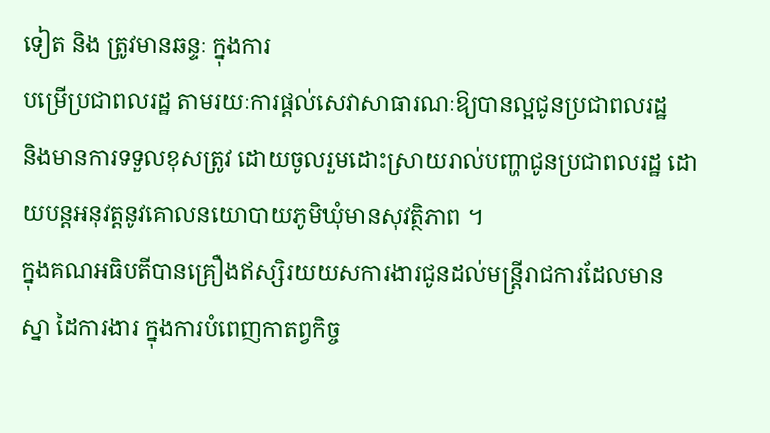ទៀត និង ត្រូវមានឆន្ទៈ ក្នុងការ
បម្រើប្រជាពលរដ្ឋ តាមរយៈការផ្តល់សេវាសាធារណៈឱ្យបានល្អជូនប្រជាពលរដ្ឋ
និងមានការទទួលខុសត្រូវ ដោយចូលរួមដោះស្រាយរាល់បញ្ហាជូនប្រជាពលរដ្ឋ ដោយបន្តអនុវត្តនូវគោលនយោបាយភូមិឃុំមានសុវត្ថិភាព ។
ក្នុងគណអធិបតីបានគ្រឿងឥស្សិរយយសការងារជូនដល់មន្រ្តីរាជការដែលមាន
ស្នា ដៃការងារ ក្នុងការបំពេញកាតព្វកិច្ច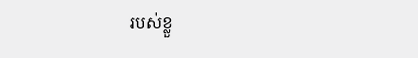របស់ខ្លួ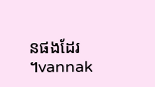នផងដែរ ។vannak